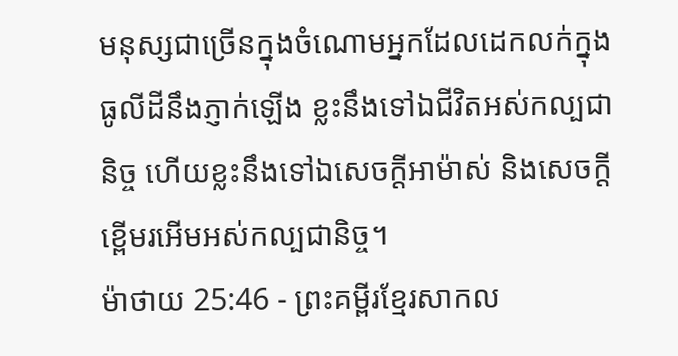មនុស្សជាច្រើនក្នុងចំណោមអ្នកដែលដេកលក់ក្នុងធូលីដីនឹងភ្ញាក់ឡើង ខ្លះនឹងទៅឯជីវិតអស់កល្បជានិច្ច ហើយខ្លះនឹងទៅឯសេចក្ដីអាម៉ាស់ និងសេចក្ដីខ្ពើមរអើមអស់កល្បជានិច្ច។
ម៉ាថាយ 25:46 - ព្រះគម្ពីរខ្មែរសាកល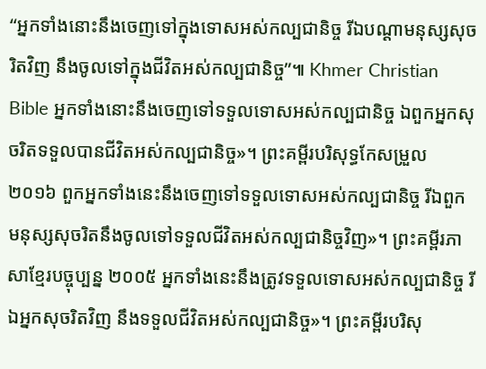“អ្នកទាំងនោះនឹងចេញទៅក្នុងទោសអស់កល្បជានិច្ច រីឯបណ្ដាមនុស្សសុចរិតវិញ នឹងចូលទៅក្នុងជីវិតអស់កល្បជានិច្ច”៕ Khmer Christian Bible អ្នកទាំងនោះនឹងចេញទៅទទួលទោសអស់កល្បជានិច្ច ឯពួកអ្នកសុចរិតទទួលបានជីវិតអស់កល្បជានិច្ច»។ ព្រះគម្ពីរបរិសុទ្ធកែសម្រួល ២០១៦ ពួកអ្នកទាំងនេះនឹងចេញទៅទទួលទោសអស់កល្បជានិច្ច រីឯពួកមនុស្សសុចរិតនឹងចូលទៅទទួលជីវិតអស់កល្បជានិច្ចវិញ»។ ព្រះគម្ពីរភាសាខ្មែរបច្ចុប្បន្ន ២០០៥ អ្នកទាំងនេះនឹងត្រូវទទួលទោសអស់កល្បជានិច្ច រីឯអ្នកសុចរិតវិញ នឹងទទួលជីវិតអស់កល្បជានិច្ច»។ ព្រះគម្ពីរបរិសុ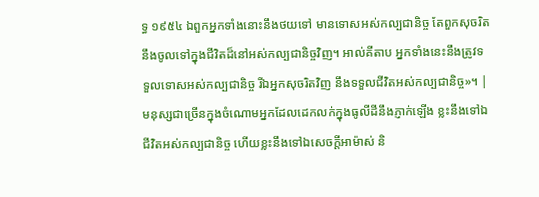ទ្ធ ១៩៥៤ ឯពួកអ្នកទាំងនោះនឹងថយទៅ មានទោសអស់កល្បជានិច្ច តែពួកសុចរិតនឹងចូលទៅក្នុងជីវិតដ៏នៅអស់កល្បជានិច្ចវិញ។ អាល់គីតាប អ្នកទាំងនេះនឹងត្រូវទទួលទោសអស់កល្បជានិច្ច រីឯអ្នកសុចរិតវិញ នឹងទទួលជីវិតអស់កល្បជានិច្ច»។ |
មនុស្សជាច្រើនក្នុងចំណោមអ្នកដែលដេកលក់ក្នុងធូលីដីនឹងភ្ញាក់ឡើង ខ្លះនឹងទៅឯជីវិតអស់កល្បជានិច្ច ហើយខ្លះនឹងទៅឯសេចក្ដីអាម៉ាស់ និ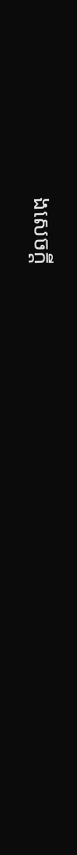ងសេចក្ដី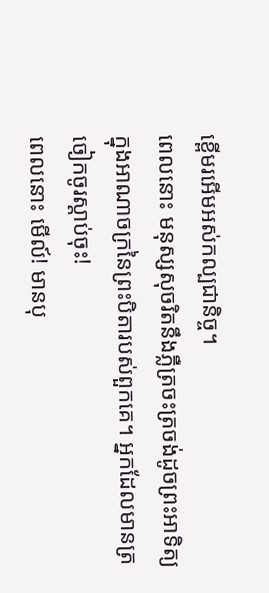ខ្ពើមរអើមអស់កល្បជានិច្ច។
ពេលនោះ មនុស្សសុចរិតនឹងភ្លឺត្រចះត្រចង់ដូចព្រះអាទិត្យ ក្នុងអាណាចក្រនៃព្រះបិតារបស់ពួកគេ។ អ្នកដែលមានត្រចៀកចូរស្ដាប់ចុះ!
ពេលនោះ មើល៍! មានបុ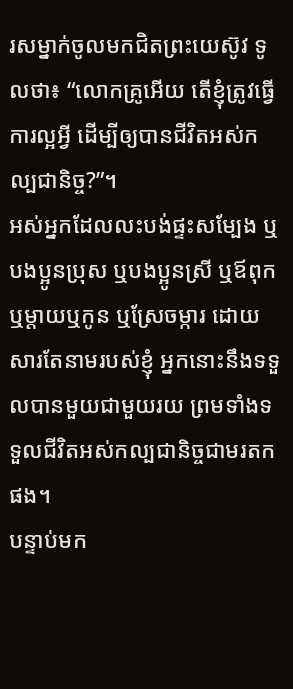រសម្នាក់ចូលមកជិតព្រះយេស៊ូវ ទូលថា៖ “លោកគ្រូអើយ តើខ្ញុំត្រូវធ្វើការល្អអ្វី ដើម្បីឲ្យបានជីវិតអស់កល្បជានិច្ច?”។
អស់អ្នកដែលលះបង់ផ្ទះសម្បែង ឬបងប្អូនប្រុស ឬបងប្អូនស្រី ឬឪពុក ឬម្ដាយឬកូន ឬស្រែចម្ការ ដោយសារតែនាមរបស់ខ្ញុំ អ្នកនោះនឹងទទួលបានមួយជាមួយរយ ព្រមទាំងទទួលជីវិតអស់កល្បជានិច្ចជាមរតកផង។
បន្ទាប់មក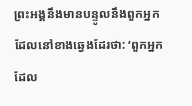ព្រះអង្គនឹងមានបន្ទូលនឹងពួកអ្នកដែលនៅខាងឆ្វេងដែរថា: ‘ពួកអ្នកដែល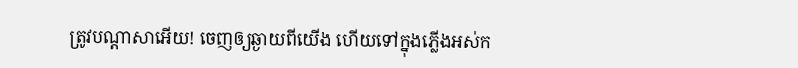ត្រូវបណ្ដាសាអើយ! ចេញឲ្យឆ្ងាយពីយើង ហើយទៅក្នុងភ្លើងអស់ក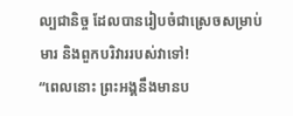ល្បជានិច្ច ដែលបានរៀបចំជាស្រេចសម្រាប់មារ និងពួកបរិវាររបស់វាទៅ!
“ពេលនោះ ព្រះអង្គនឹងមានប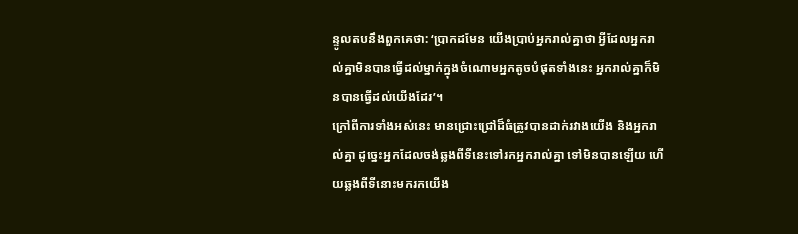ន្ទូលតបនឹងពួកគេថា: ‘ប្រាកដមែន យើងប្រាប់អ្នករាល់គ្នាថា អ្វីដែលអ្នករាល់គ្នាមិនបានធ្វើដល់ម្នាក់ក្នុងចំណោមអ្នកតូចបំផុតទាំងនេះ អ្នករាល់គ្នាក៏មិនបានធ្វើដល់យើងដែរ’។
ក្រៅពីការទាំងអស់នេះ មានជ្រោះជ្រៅដ៏ធំត្រូវបានដាក់រវាងយើង និងអ្នករាល់គ្នា ដូច្នេះអ្នកដែលចង់ឆ្លងពីទីនេះទៅរកអ្នករាល់គ្នា ទៅមិនបានឡើយ ហើយឆ្លងពីទីនោះមករកយើង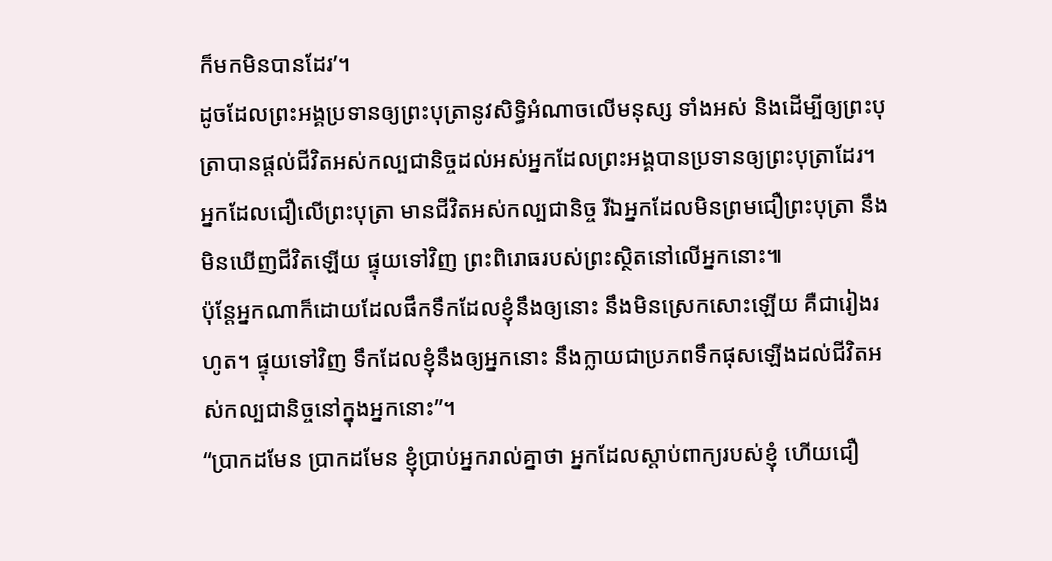ក៏មកមិនបានដែរ’។
ដូចដែលព្រះអង្គប្រទានឲ្យព្រះបុត្រានូវសិទ្ធិអំណាចលើមនុស្ស ទាំងអស់ និងដើម្បីឲ្យព្រះបុត្រាបានផ្ដល់ជីវិតអស់កល្បជានិច្ចដល់អស់អ្នកដែលព្រះអង្គបានប្រទានឲ្យព្រះបុត្រាដែរ។
អ្នកដែលជឿលើព្រះបុត្រា មានជីវិតអស់កល្បជានិច្ច រីឯអ្នកដែលមិនព្រមជឿព្រះបុត្រា នឹងមិនឃើញជីវិតឡើយ ផ្ទុយទៅវិញ ព្រះពិរោធរបស់ព្រះស្ថិតនៅលើអ្នកនោះ៕
ប៉ុន្តែអ្នកណាក៏ដោយដែលផឹកទឹកដែលខ្ញុំនឹងឲ្យនោះ នឹងមិនស្រេកសោះឡើយ គឺជារៀងរហូត។ ផ្ទុយទៅវិញ ទឹកដែលខ្ញុំនឹងឲ្យអ្នកនោះ នឹងក្លាយជាប្រភពទឹកផុសឡើងដល់ជីវិតអស់កល្បជានិច្ចនៅក្នុងអ្នកនោះ”។
“ប្រាកដមែន ប្រាកដមែន ខ្ញុំប្រាប់អ្នករាល់គ្នាថា អ្នកដែលស្ដាប់ពាក្យរបស់ខ្ញុំ ហើយជឿ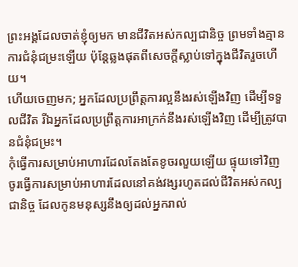ព្រះអង្គដែលចាត់ខ្ញុំឲ្យមក មានជីវិតអស់កល្បជានិច្ច ព្រមទាំងគ្មានការជំនុំជម្រះឡើយ ប៉ុន្តែឆ្លងផុតពីសេចក្ដីស្លាប់ទៅក្នុងជីវិតរួចហើយ។
ហើយចេញមក; អ្នកដែលប្រព្រឹត្តការល្អនឹងរស់ឡើងវិញ ដើម្បីទទួលជីវិត រីឯអ្នកដែលប្រព្រឹត្តការអាក្រក់នឹងរស់ឡើងវិញ ដើម្បីត្រូវបានជំនុំជម្រះ។
កុំធ្វើការសម្រាប់អាហារដែលតែងតែខូចរលួយឡើយ ផ្ទុយទៅវិញ ចូរធ្វើការសម្រាប់អាហារដែលនៅគង់វង្សរហូតដល់ជីវិតអស់កល្បជានិច្ច ដែលកូនមនុស្សនឹងឲ្យដល់អ្នករាល់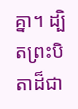គ្នា។ ដ្បិតព្រះបិតាដ៏ជា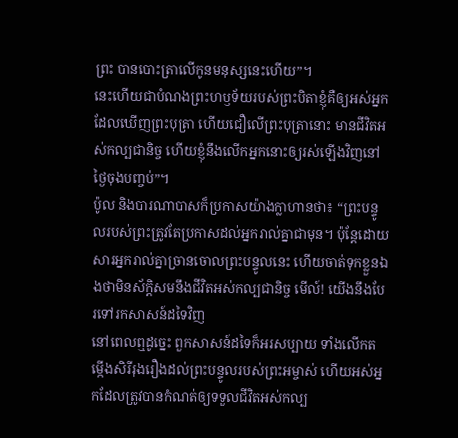ព្រះ បានបោះត្រាលើកូនមនុស្សនេះហើយ”។
នេះហើយជាបំណងព្រះហឫទ័យរបស់ព្រះបិតាខ្ញុំគឺឲ្យអស់អ្នកដែលឃើញព្រះបុត្រា ហើយជឿលើព្រះបុត្រានោះ មានជីវិតអស់កល្បជានិច្ច ហើយខ្ញុំនឹងលើកអ្នកនោះឲ្យរស់ឡើងវិញនៅថ្ងៃចុងបញ្ចប់”។
ប៉ូល និងបារណាបាសក៏ប្រកាសយ៉ាងក្លាហានថា៖ “ព្រះបន្ទូលរបស់ព្រះត្រូវតែប្រកាសដល់អ្នករាល់គ្នាជាមុន។ ប៉ុន្តែដោយសារអ្នករាល់គ្នាច្រានចោលព្រះបន្ទូលនេះ ហើយចាត់ទុកខ្លួនឯងថាមិនស័ក្ដិសមនឹងជីវិតអស់កល្បជានិច្ច មើល៍! យើងនឹងបែរទៅរកសាសន៍ដទៃវិញ
នៅពេលឮដូច្នេះ ពួកសាសន៍ដទៃក៏អរសប្បាយ ទាំងលើកតម្កើងសិរីរុងរឿងដល់ព្រះបន្ទូលរបស់ព្រះអម្ចាស់ ហើយអស់អ្នកដែលត្រូវបានកំណត់ឲ្យទទួលជីវិតអស់កល្ប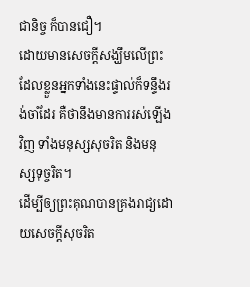ជានិច្ច ក៏បានជឿ។
ដោយមានសេចក្ដីសង្ឃឹមលើព្រះ ដែលខ្លួនអ្នកទាំងនេះផ្ទាល់ក៏ទន្ទឹងរង់ចាំដែរ គឺថានឹងមានការរស់ឡើងវិញ ទាំងមនុស្សសុចរិត និងមនុស្សទុច្ចរិត។
ដើម្បីឲ្យព្រះគុណបានគ្រងរាជ្យដោយសេចក្ដីសុចរិត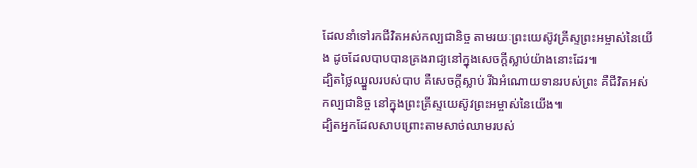ដែលនាំទៅរកជីវិតអស់កល្បជានិច្ច តាមរយៈព្រះយេស៊ូវគ្រីស្ទព្រះអម្ចាស់នៃយើង ដូចដែលបាបបានគ្រងរាជ្យនៅក្នុងសេចក្ដីស្លាប់យ៉ាងនោះដែរ៕
ដ្បិតថ្លៃឈ្នួលរបស់បាប គឺសេចក្ដីស្លាប់ រីឯអំណោយទានរបស់ព្រះ គឺជីវិតអស់កល្បជានិច្ច នៅក្នុងព្រះគ្រីស្ទយេស៊ូវព្រះអម្ចាស់នៃយើង៕
ដ្បិតអ្នកដែលសាបព្រោះតាមសាច់ឈាមរបស់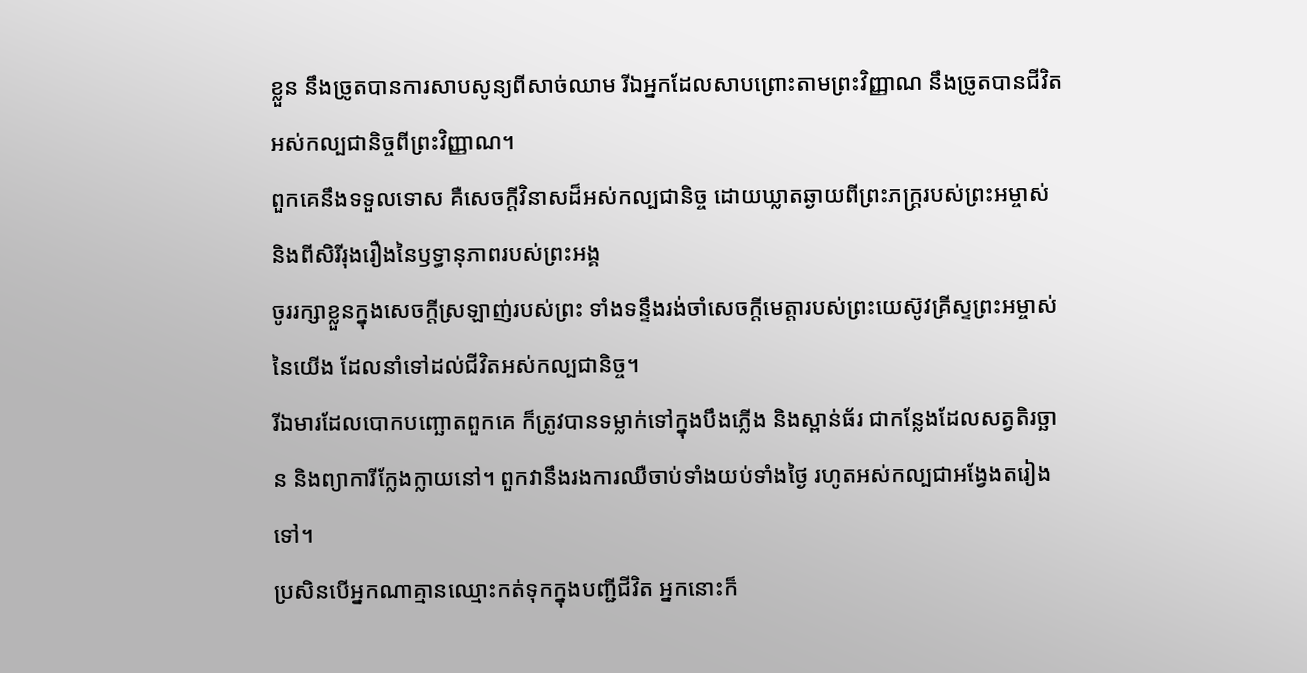ខ្លួន នឹងច្រូតបានការសាបសូន្យពីសាច់ឈាម រីឯអ្នកដែលសាបព្រោះតាមព្រះវិញ្ញាណ នឹងច្រូតបានជីវិតអស់កល្បជានិច្ចពីព្រះវិញ្ញាណ។
ពួកគេនឹងទទួលទោស គឺសេចក្ដីវិនាសដ៏អស់កល្បជានិច្ច ដោយឃ្លាតឆ្ងាយពីព្រះភក្ត្ររបស់ព្រះអម្ចាស់ និងពីសិរីរុងរឿងនៃឫទ្ធានុភាពរបស់ព្រះអង្គ
ចូររក្សាខ្លួនក្នុងសេចក្ដីស្រឡាញ់របស់ព្រះ ទាំងទន្ទឹងរង់ចាំសេចក្ដីមេត្តារបស់ព្រះយេស៊ូវគ្រីស្ទព្រះអម្ចាស់នៃយើង ដែលនាំទៅដល់ជីវិតអស់កល្បជានិច្ច។
រីឯមារដែលបោកបញ្ឆោតពួកគេ ក៏ត្រូវបានទម្លាក់ទៅក្នុងបឹងភ្លើង និងស្ពាន់ធ័រ ជាកន្លែងដែលសត្វតិរច្ឆាន និងព្យាការីក្លែងក្លាយនៅ។ ពួកវានឹងរងការឈឺចាប់ទាំងយប់ទាំងថ្ងៃ រហូតអស់កល្បជាអង្វែងតរៀងទៅ។
ប្រសិនបើអ្នកណាគ្មានឈ្មោះកត់ទុកក្នុងបញ្ជីជីវិត អ្នកនោះក៏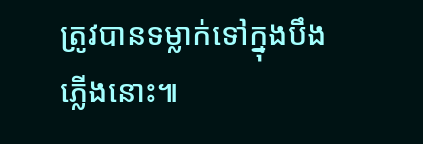ត្រូវបានទម្លាក់ទៅក្នុងបឹងភ្លើងនោះ៕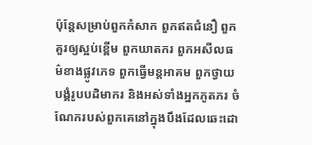ប៉ុន្តែសម្រាប់ពួកកំសាក ពួកឥតជំនឿ ពួកគួរឲ្យស្អប់ខ្ពើម ពួកឃាតករ ពួកអសីលធម៌ខាងផ្លូវភេទ ពួកធ្វើមន្តអាគម ពួកថ្វាយបង្គំរូបបដិមាករ និងអស់ទាំងអ្នកភូតភរ ចំណែករបស់ពួកគេនៅក្នុងបឹងដែលឆេះដោ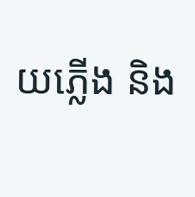យភ្លើង និង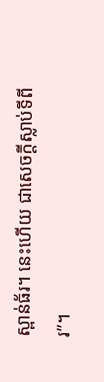ស្ពាន់ធ័រ។ នេះហើយ ជាសេចក្ដីស្លាប់ទីពីរ”។